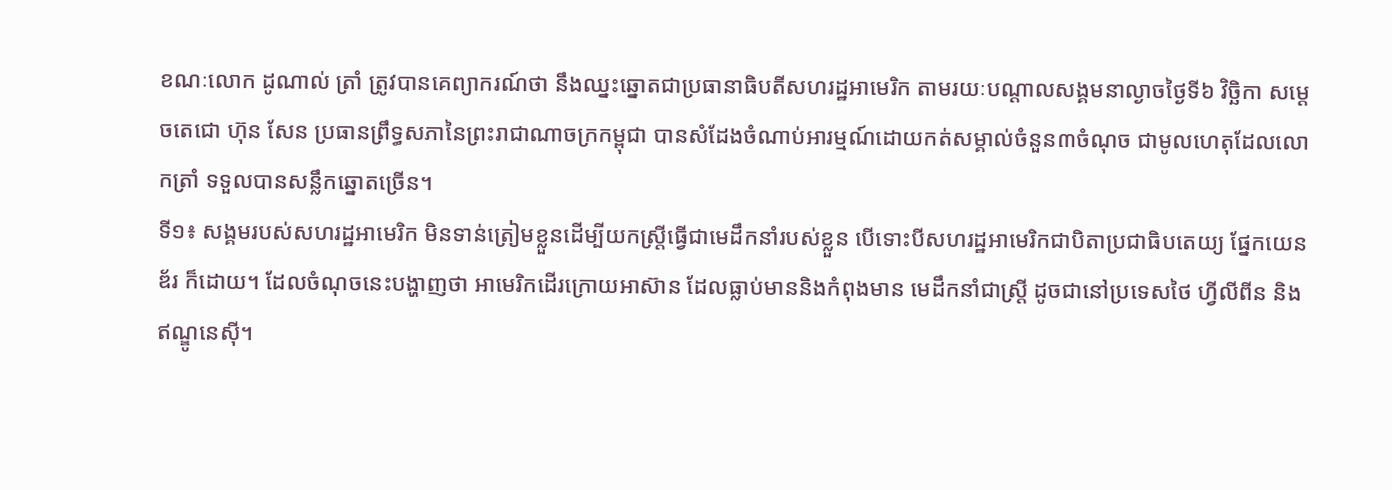ខណៈលោក ដូណាល់ ត្រាំ ត្រូវបានគេព្យាករណ៍ថា នឹងឈ្នះឆ្នោតជាប្រធានាធិបតីសហរដ្ឋអាមេរិក តាមរយៈបណ្តាលសង្គមនាល្ងាចថ្ងៃទី៦ វិច្ឆិកា សម្តេចតេជោ ហ៊ុន សែន ប្រធានព្រឹទ្ធសភានៃព្រះរាជាណាចក្រកម្ពុជា បានសំដែងចំណាប់អារម្មណ៍ដោយកត់សម្គាល់ចំនួន៣ចំណុច ជាមូលហេតុដែលលោកត្រាំ ទទួលបានសន្លឹកឆ្នោតច្រើន។
ទី១៖ សង្គមរបស់សហរដ្ឋអាមេរិក មិនទាន់ត្រៀមខ្លួនដើម្បីយកស្រ្តីធ្វើជាមេដឹកនាំរបស់ខ្លួន បើទោះបីសហរដ្ឋអាមេរិកជាបិតាប្រជាធិបតេយ្យ ផ្នែកយេនឌ័រ ក៏ដោយ។ ដែលចំណុចនេះបង្ហាញថា អាមេរិកដើរក្រោយអាស៊ាន ដែលធ្លាប់មាននិងកំពុងមាន មេដឹកនាំជាស្រ្តី ដូចជានៅប្រទេសថៃ ហ្វីលីពីន និងឥណ្ឌូនេស៊ី។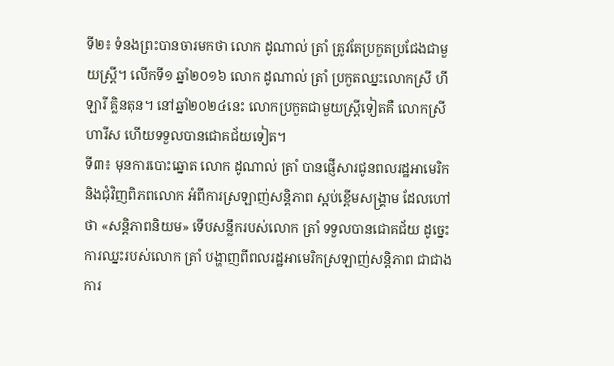ទី២៖ ទំនងព្រះបានចារមកថា លោក ដូណាល់ ត្រាំ ត្រូវតែប្រកួតប្រជែងជាមួយស្រ្តី។ លើកទី១ ឆ្នាំ២០១៦ លោក ដូណាល់ ត្រាំ ប្រកួតឈ្នះលោកស្រី ហីឡារី គ្លិនតុន។ នៅឆ្នាំ២០២៤នេះ លោកប្រកួតជាមួយស្ត្រីទៀតគឺ លោកស្រី ហារីស ហើយទទួលបានជោគជ័យទៀត។
ទី៣៖ មុនការបោះឆ្នោត លោក ដូណាល់ ត្រាំ បានផ្ញើសារជូនពលរដ្ឋអាមេរិក និងជុំវិញពិភពលោក អំពីការស្រឡាញ់សន្តិភាព ស្អប់ខ្ពើមសង្រ្គាម ដែលហៅថា «សន្តិភាពនិយម» ទើបសន្លឹករបស់លោក ត្រាំ ទទួលបានជោគជ័យ ដូច្នេះការឈ្នះរបស់លោក ត្រាំ បង្ហាញពីពលរដ្ឋអាមេរិកស្រឡាញ់សន្តិភាព ជាជាងការ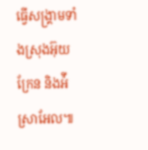ធ្វើសង្រ្គាមទាំងស្រុងអ៊ុយក្រែន និងអ៉ីស្រាអែល៕